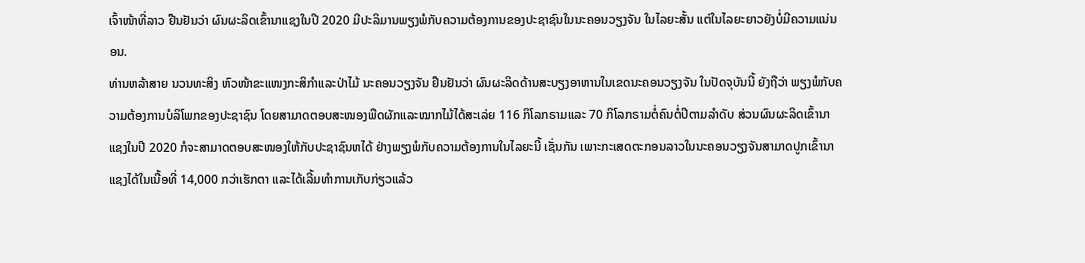ເຈົ້າໜ້າທີ່ລາວ ຢືນຢັນວ່າ ຜົນຜະລິດເຂົ້ານາແຊງໃນປີ 2020 ມີປະລິມານພຽງພໍກັບຄວາມຕ້ອງການຂອງປະຊາຊົນໃນນະຄອນວຽງຈັນ ໃນໄລຍະສັ້ນ ແຕ່ໃນໄລຍະຍາວຍັງບໍ່ມີຄວາມແນ່ນອນ.
ທ່ານຫລ້າສາຍ ນວນທະສິງ ຫົວໜ້າຂະແໜງກະສິກຳແລະປ່າໄມ້ ນະຄອນວຽງຈັນ ຢືນຢັນວ່າ ຜົນຜະລິດດ້ານສະບຽງອາຫານໃນເຂດນະຄອນວຽງຈັນ ໃນປັດຈຸບັນນີ້ ຍັງຖືວ່າ ພຽງພໍກັບຄວາມຕ້ອງການບໍລິໂພກຂອງປະຊາຊົນ ໂດຍສາມາດຕອບສະໜອງພືດຜັກແລະໝາກໄມ້ໄດ້ສະເລ່ຍ 116 ກິໂລກຣາມແລະ 70 ກິໂລກຣາມຕໍ່ຄົນຕໍ່ປີຕາມລຳດັບ ສ່ວນຜົນຜະລິດເຂົ້ານາແຊງໃນປີ 2020 ກໍຈະສາມາດຕອບສະໜອງໃຫ້ກັບປະຊາຊົນຫໄດ້ ຢ່າງພຽງພໍກັບຄວາມຕ້ອງການໃນໄລຍະນີ້ ເຊັ່ນກັນ ເພາະກະເສດຕະກອນລາວໃນນະຄອນວຽງຈັນສາມາດປູກເຂົ້ານາແຊງໄດ້ໃນເນື້ອທີ່ 14,000 ກວ່າເຮັກຕາ ແລະໄດ້ເລີ້ມທຳການເກັບກ່ຽວແລ້ວ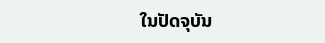ໃນປັດຈຸບັນ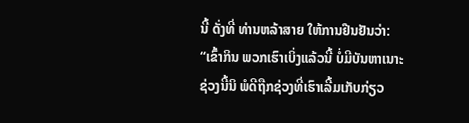ນີ້ ດັ່ງທີ່ ທ່ານຫລ້າສາຍ ໃຫ້ການຢືນຢັນວ່າ:
“ເຂົ້າກິນ ພວກເຮົາເບິ່ງແລ້ວນີ້ ບໍ່ມີບັນຫາເນາະ ຊ່ວງນີ້ນິ ພໍດີຖືກຊ່ວງທີ່ເຮົາເລີ້ມເກັບກ່ຽວ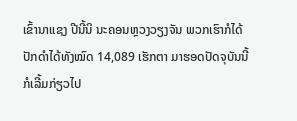ເຂົ້ານາແຊງ ປີນີ້ນິ ນະຄອນຫຼວງວຽງຈັນ ພວກເຮົາກໍໄດ້ປັກດຳໄດ້ທັງໝົດ 14,089 ເຮັກຕາ ມາຮອດປັດຈຸບັນນີ້ ກໍເລີ້ມກ່ຽວໄປ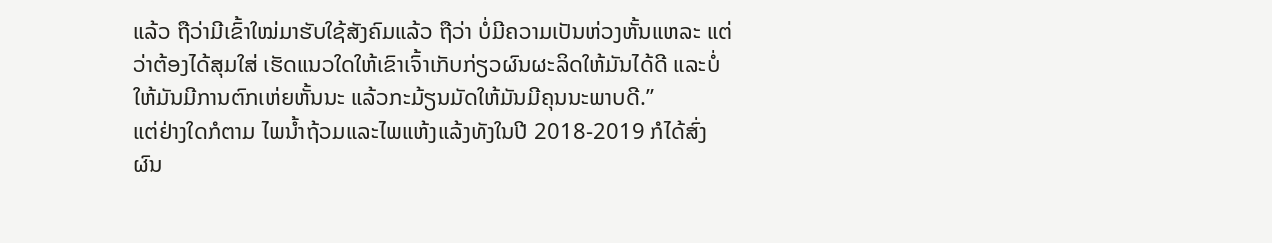ແລ້ວ ຖືວ່າມີເຂົ້າໃໝ່ມາຮັບໃຊ້ສັງຄົມແລ້ວ ຖືວ່າ ບໍ່ມີຄວາມເປັນຫ່ວງຫັ້ນແຫລະ ແຕ່ວ່າຕ້ອງໄດ້ສຸມໃສ່ ເຮັດແນວໃດໃຫ້ເຂົາເຈົ້າເກັບກ່ຽວຜົນຜະລິດໃຫ້ມັນໄດ້ດີ ແລະບໍ່ໃຫ້ມັນມີການຕົກເຫ່ຍຫັ້ນນະ ແລ້ວກະມ້ຽນມັດໃຫ້ມັນມີຄຸນນະພາບດີ.”
ແຕ່ຢ່າງໃດກໍຕາມ ໄພນ້ຳຖ້ວມແລະໄພແຫ້ງແລ້ງທັງໃນປີ 2018-2019 ກໍໄດ້ສົ່ງຜົນ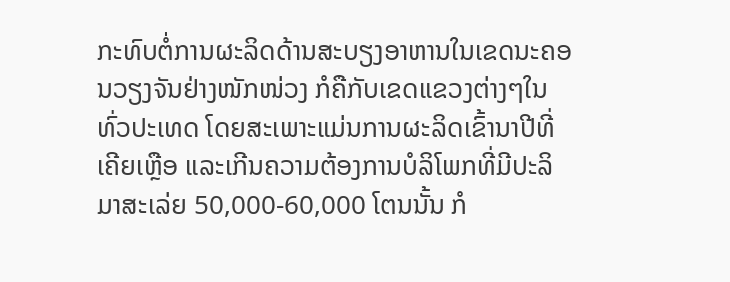ກະທົບຕໍ່ການຜະລິດດ້ານສະບຽງອາຫານໃນເຂດນະຄອນວຽງຈັນຢ່າງໜັກໜ່ວງ ກໍຄືກັບເຂດແຂວງຕ່າງໆໃນທົ່ວປະເທດ ໂດຍສະເພາະແມ່ນການຜະລິດເຂົ້ານາປີທີ່ເຄີຍເຫຼືອ ແລະເກີນຄວາມຕ້ອງການບໍລິໂພກທີ່ມີປະລິມາສະເລ່ຍ 50,000-60,000 ໂຕນນັ້ນ ກໍ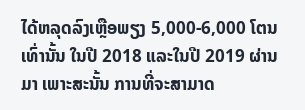ໄດ້ຫລຸດລົງເຫຼືອພຽງ 5,000-6,000 ໂຕນເທົ່ານັ້ນ ໃນປີ 2018 ແລະໃນປີ 2019 ຜ່ານມາ ເພາະສະນັ້ນ ການທີ່ຈະສາມາດ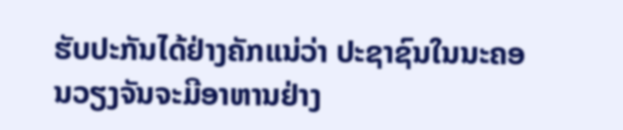ຮັບປະກັນໄດ້ຢ່າງຄັກແນ່ວ່າ ປະຊາຊົນໃນນະຄອນວຽງຈັນຈະມີອາຫານຢ່າງ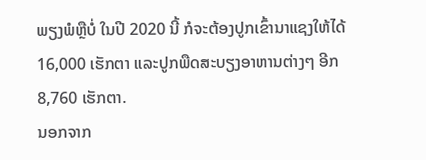ພຽງພໍຫຼືບໍ່ ໃນປີ 2020 ນີ້ ກໍຈະຕ້ອງປູກເຂົ້ານາແຊງໃຫ້ໄດ້ 16,000 ເຮັກຕາ ແລະປູກພືດສະບຽງອາຫານຕ່າງໆ ອີກ 8,760 ເຮັກຕາ.
ນອກຈາກ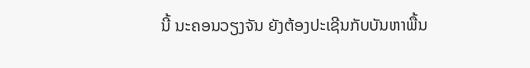ນີ້ ນະຄອນວຽງຈັນ ຍັງຕ້ອງປະເຊີນກັບບັນຫາພື້ນ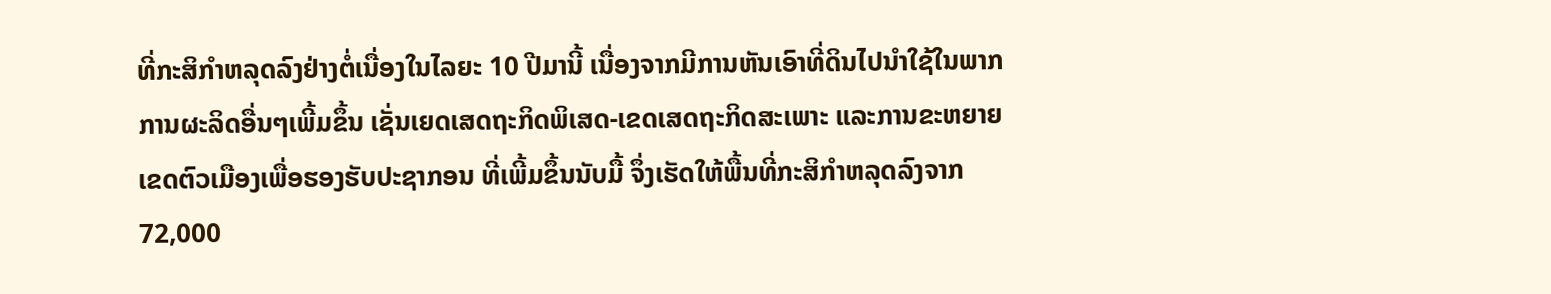ທີ່ກະສິກຳຫລຸດລົງຢ່າງຕໍ່ເນື່ອງໃນໄລຍະ 10 ປີມານີ້ ເນື່ອງຈາກມີການຫັນເອົາທີ່ດິນໄປນຳໃຊ້ໃນພາກການຜະລິດອື່ນໆເພີ້ມຂຶ້ນ ເຊັ່ນເຍດເສດຖະກິດພິເສດ-ເຂດເສດຖະກິດສະເພາະ ແລະການຂະຫຍາຍເຂດຕົວເມືອງເພື່ອຮອງຮັບປະຊາກອນ ທີ່ເພີ້ມຂຶ້ນນັບມື້ ຈຶ່ງເຮັດໃຫ້ພື້ນທີ່ກະສິກຳຫລຸດລົງຈາກ 72,000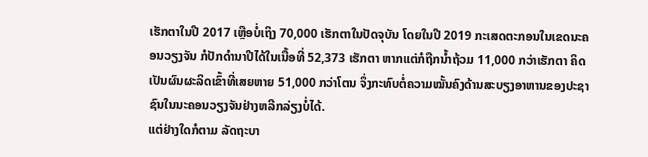ເຮັກຕາໃນປີ 2017 ເຫຼືອບໍ່ເຖິງ 70,000 ເຮັກຕາໃນປັດຈຸບັນ ໂດຍໃນປີ 2019 ກະເສດຕະກອນໃນເຂດນະຄອນວຽງຈັນ ກໍປັກດຳນາປີໄດ້ໃນເນື້ອທີ່ 52,373 ເຮັກຕາ ຫາກແຕ່ກໍຖືກນ້ຳຖ້ວມ 11,000 ກວ່າເຮັກຕາ ຄິດເປັນຜົນຜະລິດເຂົ້າທີ່ເສຍຫາຍ 51,000 ກວ່າໂຕນ ຈຶ່ງກະທົບຕໍ່ຄວາມໝັ້ນຄົງດ້ານສະບຽງອາຫານຂອງປະຊາຊົນໃນນະຄອນວຽງຈັນຢ່າງຫລີກລ່ຽງບໍ່ໄດ້.
ແຕ່ຢ່າງໃດກໍຕາມ ລັດຖະບາ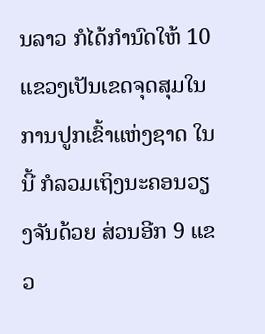ນລາວ ກໍໄດ້ກຳນົດໃຫ້ 10 ແຂວງເປັນເຂດຈຸດສຸມໃນການປູກເຂົ້າແຫ່ງຊາດ ໃນນີ້ ກໍລວມເຖິງນະຄອນວຽງຈັນດ້ວຍ ສ່ວນອີກ 9 ແຂວ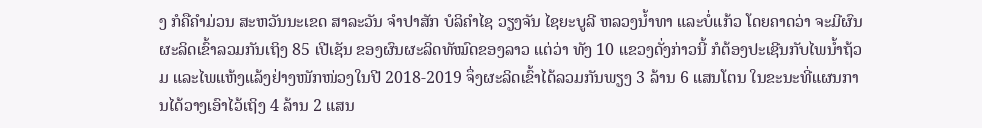ງ ກໍຄືຄຳມ່ວນ ສະຫວັນນະເຂດ ສາລະວັນ ຈຳປາສັກ ບໍລິຄຳໄຊ ວຽງຈັນ ໄຊຍະບູລີ ຫລວງນ້ຳທາ ແລະບໍ່ແກ້ວ ໂດຍຄາດວ່າ ຈະມີຜົນຜະລິດເຂົ້າລວມກັນເຖິງ 85 ເປີເຊັນ ຂອງຜົນຜະລິດທັໝົດຂອງລາວ ແຕ່ວ່າ ທັງ 10 ແຂວງດັ່ງກ່າວນີ້ ກໍຕ້ອງປະເຊີນກັບໄພນ້ຳຖ້ວມ ແລະໄພແຫ້ງແລ້ງຢ່າງໜັກໜ່ວງໃນປີ 2018-2019 ຈຶ່ງຜະລິດເຂົ້າໄດ້ລວມກັນພຽງ 3 ລ້ານ 6 ແສນໂຕນ ໃນຂະນະທີ່ແຜນການໄດ້ວາງເອົາໄວ້ເຖິງ 4 ລ້ານ 2 ແສນ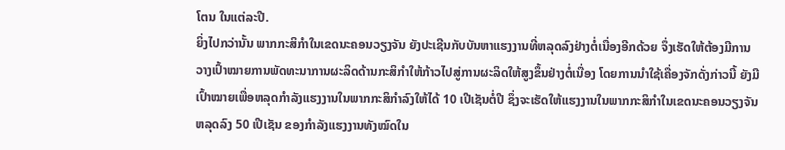ໂຕນ ໃນແຕ່ລະປີ.
ຍິ່ງໄປກວ່ານັ້ນ ພາກກະສິກຳໃນເຂດນະຄອນວຽງຈັນ ຍັງປະເຊີນກັບບັນຫາແຮງງານທີ່ຫລຸດລົງຢ່າງຕໍ່ເນື່ອງອີກດ້ວຍ ຈຶ່ງເຮັດໃຫ້ຕ້ອງມີການວາງເປົ້າໝາຍການພັດທະນາການຜະລິດດ້ານກະສິກຳໃຫ້ກ້າວໄປສູ່ການຜະລິດໃຫ້ສູງຂຶ້ນຢ່າງຕໍ່ເນື່ອງ ໂດຍການນຳໃຊ້ເຄື່ອງຈັກດັ່ງກ່າວນີ້ ຍັງມີເປົ້າໝາຍເພື່ອຫລຸດກຳລັງແຮງງານໃນພາກກະສິກຳລົງໃຫ້ໄດ້ 10 ເປີເຊັນຕໍ່ປີ ຊຶ່ງຈະເຮັດໃຫ້ແຮງງານໃນພາກກະສິກຳໃນເຂດນະຄອນວຽງຈັນຫລຸດລົງ 50 ເປີເຊັນ ຂອງກຳລັງແຮງງານທັງໝົດໃນ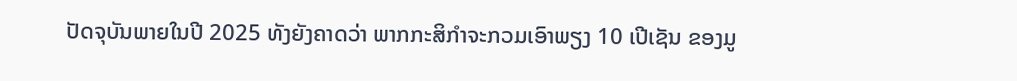ປັດຈຸບັນພາຍໃນປີ 2025 ທັງຍັງຄາດວ່າ ພາກກະສິກຳຈະກວມເອົາພຽງ 10 ເປີເຊັນ ຂອງມູ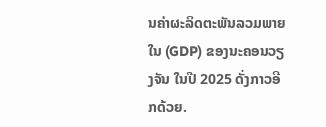ນຄ່າຜະລິດຕະພັນລວມພາຍໃນ (GDP) ຂອງນະຄອນວຽງຈັນ ໃນປີ 2025 ດັ່ງກາວອີກດ້ວຍ.